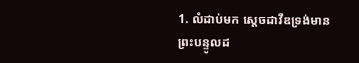1. លំដាប់មក ស្តេចដាវីឌទ្រង់មានព្រះបន្ទូលដ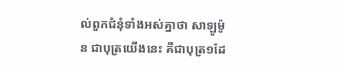ល់ពួកជំនុំទាំងអស់គ្នាថា សាឡូម៉ូន ជាបុត្រយើងនេះ គឺជាបុត្រ១ដែ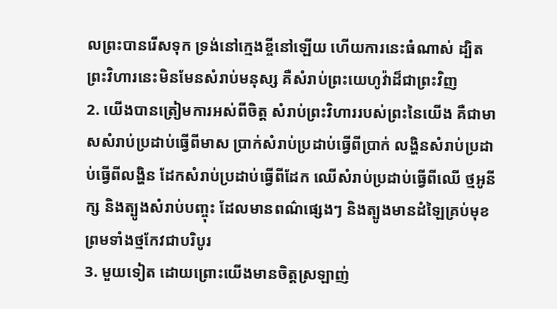លព្រះបានរើសទុក ទ្រង់នៅក្មេងខ្ចីនៅឡើយ ហើយការនេះធំណាស់ ដ្បិតព្រះវិហារនេះមិនមែនសំរាប់មនុស្ស គឺសំរាប់ព្រះយេហូវ៉ាដ៏ជាព្រះវិញ
2. យើងបានត្រៀមការអស់ពីចិត្ត សំរាប់ព្រះវិហាររបស់ព្រះនៃយើង គឺជាមាសសំរាប់ប្រដាប់ធ្វើពីមាស ប្រាក់សំរាប់ប្រដាប់ធ្វើពីប្រាក់ លង្ហិនសំរាប់ប្រដាប់ធ្វើពីលង្ហិន ដែកសំរាប់ប្រដាប់ធ្វើពីដែក ឈើសំរាប់ប្រដាប់ធ្វើពីឈើ ថ្មអូនីក្ស និងត្បូងសំរាប់បញ្ចុះ ដែលមានពណ៌ផ្សេងៗ និងត្បូងមានដំឡៃគ្រប់មុខ ព្រមទាំងថ្មកែវជាបរិបូរ
3. មួយទៀត ដោយព្រោះយើងមានចិត្តស្រឡាញ់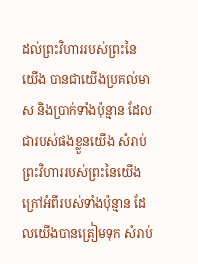ដល់ព្រះវិហាររបស់ព្រះនៃយើង បានជាយើងប្រគល់មាស និងប្រាក់ទាំងប៉ុន្មាន ដែលជារបស់ផងខ្លួនយើង សំរាប់ព្រះវិហាររបស់ព្រះនៃយើង ក្រៅអំពីរបស់ទាំងប៉ុន្មាន ដែលយើងបានត្រៀមទុក សំរាប់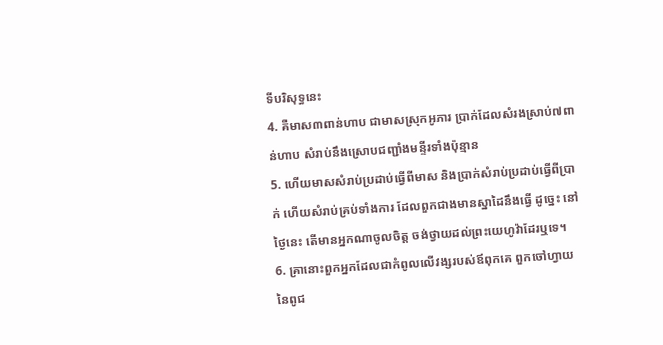ទីបរិសុទ្ធនេះ
4. គឺមាស៣ពាន់ហាប ជាមាសស្រុកអូភារ ប្រាក់ដែលសំរងស្រាប់៧ពាន់ហាប សំរាប់នឹងស្រោបជញ្ជាំងមន្ទីរទាំងប៉ុន្មាន
5. ហើយមាសសំរាប់ប្រដាប់ធ្វើពីមាស និងប្រាក់សំរាប់ប្រដាប់ធ្វើពីប្រាក់ ហើយសំរាប់គ្រប់ទាំងការ ដែលពួកជាងមានស្នាដៃនឹងធ្វើ ដូច្នេះ នៅថ្ងៃនេះ តើមានអ្នកណាចូលចិត្ត ចង់ថ្វាយដល់ព្រះយេហូវ៉ាដែរឬទេ។
6. គ្រានោះពួកអ្នកដែលជាកំពូលលើវង្សរបស់ឪពុកគេ ពួកចៅហ្វាយនៃពូជ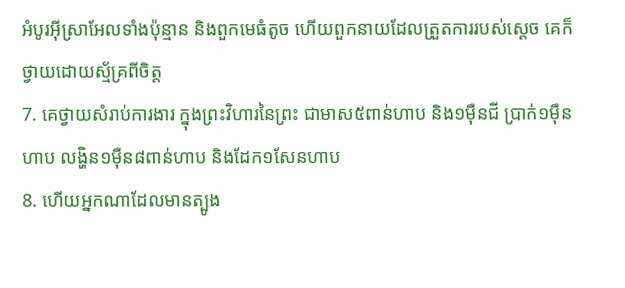អំបូរអ៊ីស្រាអែលទាំងប៉ុន្មាន និងពួកមេធំតូច ហើយពួកនាយដែលត្រួតការរបស់ស្តេច គេក៏ថ្វាយដោយស្ម័គ្រពីចិត្ត
7. គេថ្វាយសំរាប់ការងារ ក្នុងព្រះវិហារនៃព្រះ ជាមាស៥ពាន់ហាប និង១ម៉ឺនជី ប្រាក់១ម៉ឺនហាប លង្ហិន១ម៉ឺន៨ពាន់ហាប និងដែក១សែនហាប
8. ហើយអ្នកណាដែលមានត្បូង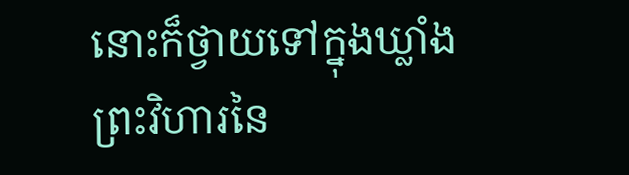នោះក៏ថ្វាយទៅក្នុងឃ្លាំងព្រះវិហារនៃ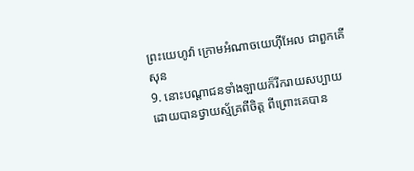ព្រះយេហូវ៉ា ក្រោមអំណាចយេហ៊ីអែល ជាពួកគើសុន
9. នោះបណ្តាជនទាំងឡាយក៏រីករាយសប្បាយដោយបានថ្វាយស្ម័គ្រពីចិត្ត ពីព្រោះគេបាន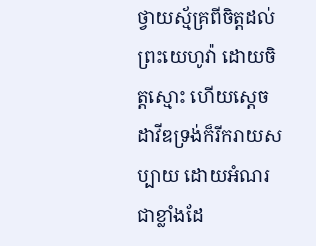ថ្វាយស្ម័គ្រពីចិត្តដល់ព្រះយេហូវ៉ា ដោយចិត្តស្មោះ ហើយស្តេចដាវីឌទ្រង់ក៏រីករាយសប្បាយ ដោយអំណរជាខ្លាំងដែ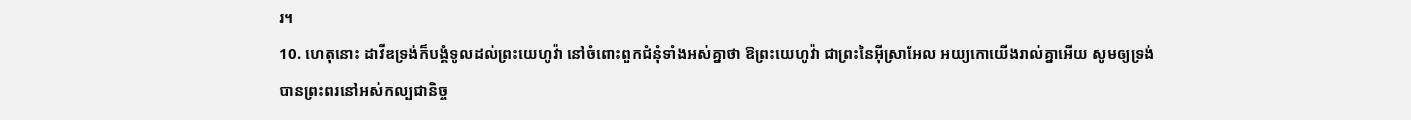រ។
10. ហេតុនោះ ដាវីឌទ្រង់ក៏បង្គំទូលដល់ព្រះយេហូវ៉ា នៅចំពោះពួកជំនុំទាំងអស់គ្នាថា ឱព្រះយេហូវ៉ា ជាព្រះនៃអ៊ីស្រាអែល អយ្យកោយើងរាល់គ្នាអើយ សូមឲ្យទ្រង់បានព្រះពរនៅអស់កល្បជានិច្ច